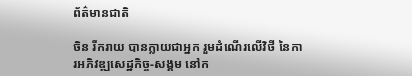ព័ត៌មានជាតិ

ចិន រីករាយ បានក្លាយជាអ្នក រួមដំណើរលើវិថី នៃការអភិវឌ្ឍសេដ្ឋកិច្ច-សង្គម នៅក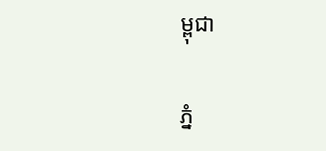ម្ពុជា

ភ្នំ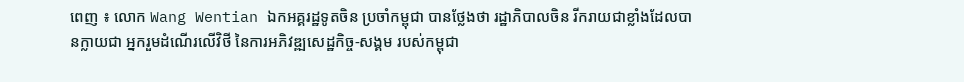ពេញ ៖ លោក Wang Wentian ឯកអគ្គរដ្ឋទូតចិន ប្រចាំកម្ពុជា បានថ្លែងថា រដ្ឋាភិបាលចិន រីករាយជាខ្លាំងដែលបានក្លាយជា អ្នករួមដំណើរលើវិថី នៃការអភិវឌ្ឍសេដ្ឋកិច្ច-សង្គម របស់កម្ពុជា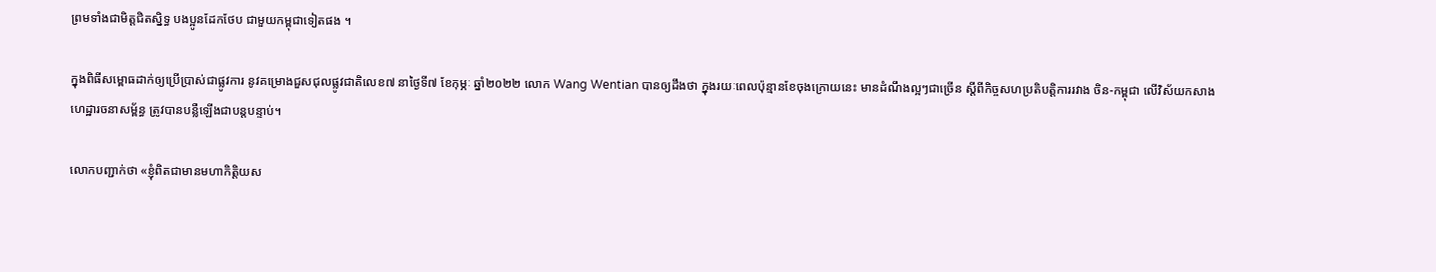ព្រមទាំងជាមិត្តជិតស្និទ្ធ បងប្អូនដែកថែប ជាមួយកម្ពុជាទៀតផង ។

ក្នុងពិធីសម្ពោធដាក់ឲ្យប្រើប្រាស់ជាផ្លូវការ នូវគម្រោងជួសជុលផ្លូវជាតិលេខ៧ នាថ្ងៃទី៧ ខែកុម្ភៈ ឆ្នាំ២០២២ លោក Wang Wentian បានឲ្យដឹងថា ក្នុងរយៈពេលប៉ុន្មានខែចុងក្រោយនេះ មានដំណឹងល្អៗជាច្រើន ស្តីពីកិច្ចសហប្រតិបត្តិការរវាង ចិន-កម្ពុជា លើវិស័យកសាងហេដ្ឋារចនាសម្ព័ន្ធ ត្រូវបានបន្លឺឡើងជាបន្តបន្ទាប់។

លោកបញ្ជាក់ថា «ខ្ញុំពិតជាមានមហាកិត្តិយស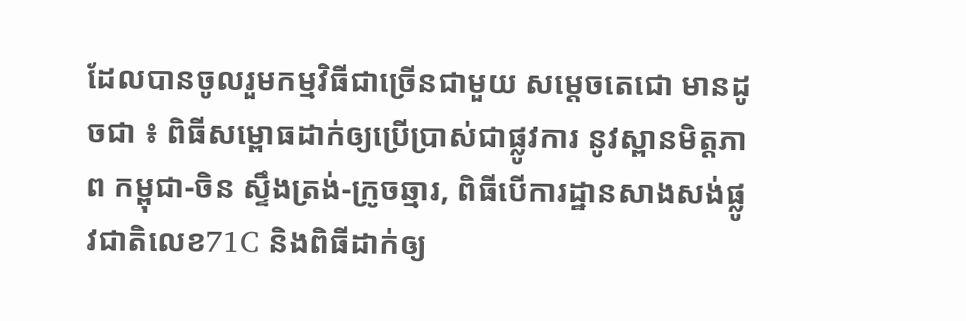ដែលបានចូលរួមកម្មវិធីជាច្រើនជាមួយ សម្ដេចតេជោ មានដូចជា ៖ ពិធីសម្ពោធដាក់ឲ្យប្រើប្រាស់ជាផ្លូវការ នូវស្ពានមិត្តភាព កម្ពុជា-ចិន ស្ទឹងត្រង់-ក្រូចឆ្មារ, ពិធីបើការដ្ឋានសាងសង់ផ្លូវជាតិលេខ71C និងពិធីដាក់ឲ្យ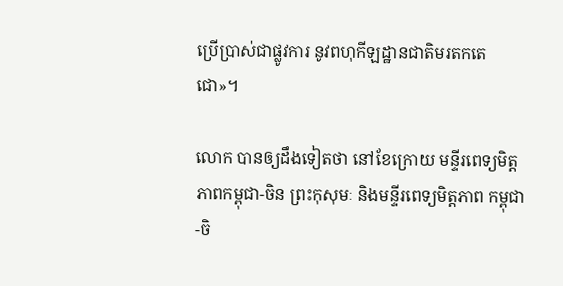ប្រើប្រាស់ជាផ្លូវការ នូវពហុកីឡដ្ឋានជាតិមរតកតេជោ»។

លោក បានឲ្យដឹងទៀតថា នៅខែក្រោយ មន្ទីរពេទ្យមិត្តភាពកម្ពុជា-ចិន ព្រះកុសុមៈ និងមន្ទីរពេទ្យមិត្តភាព កម្ពុជា-ចិ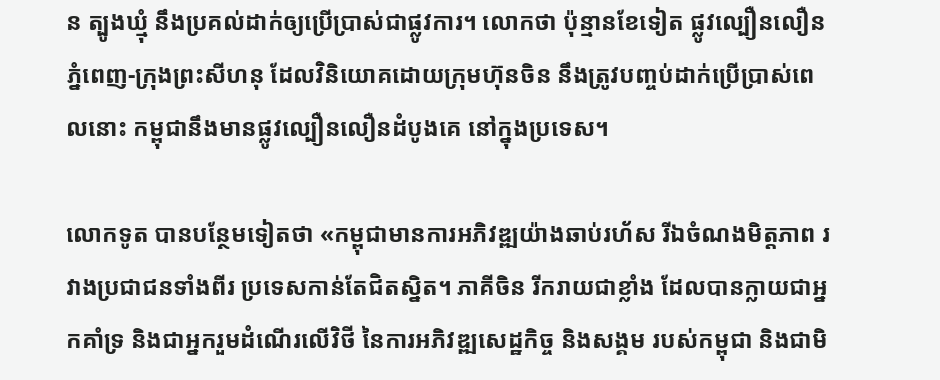ន ត្បូងឃ្មុំ នឹងប្រគល់ដាក់ឲ្យប្រើប្រាស់ជាផ្លូវការ។ លោកថា ប៉ុន្មានខែទៀត ផ្លូវល្បឿនលឿន ភ្នំពេញ-ក្រុងព្រះសីហនុ ដែលវិនិយោគដោយក្រុមហ៊ុនចិន នឹងត្រូវបញ្ចប់ដាក់ប្រើប្រាស់ពេលនោះ កម្ពុជានឹងមានផ្លូវល្បឿនលឿនដំបូងគេ នៅក្នុងប្រទេស។

លោកទូត បានបន្ថែមទៀតថា «កម្ពុជាមានការអភិវឌ្ឍយ៉ាងឆាប់រហ័ស រីឯចំណងមិត្តភាព រវាងប្រជាជនទាំងពីរ ប្រទេសកាន់តែជិតស្និត។ ភាគីចិន រីករាយជាខ្លាំង ដែលបានក្លាយជាអ្នកគាំទ្រ និងជាអ្នករួមដំណើរលើវិថី នៃការអភិវឌ្ឍសេដ្ឋកិច្ច និងសង្គម របស់កម្ពុជា និងជាមិ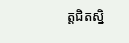ត្តជិតស្និ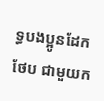ទ្ធបងប្អូនដែកថែប ជាមួយក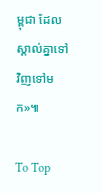ម្ពុជា ដែលស្គាល់គ្នាទៅវិញទៅមក»៕

To Top